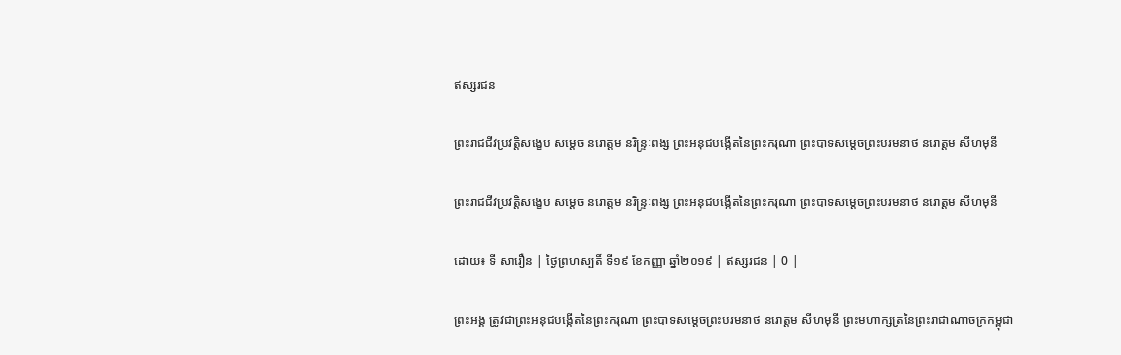ឥស្សរជន

ព្រះរាជជីវប្រវត្តិសង្ខេប សម្តេច នរោត្តម នរិន្រ្ទៈពង្ស ព្រះអនុជបង្កើតនៃព្រះករុណា ព្រះបាទសម្តេចព្រះបរមនាថ នរោត្តម សីហមុនី

ព្រះរាជជីវប្រវត្តិសង្ខេប សម្តេច នរោត្តម នរិន្រ្ទៈពង្ស ព្រះអនុជបង្កើតនៃព្រះករុណា ព្រះបាទសម្តេចព្រះបរមនាថ នរោត្តម សីហមុនី

ដោយ៖ ទី សារឿន | ថ្ងៃព្រហស្បតិ៍ ទី១៩ ខែកញ្ញា ឆ្នាំ២០១៩ | ឥស្សរជន | 0 |

ព្រះអង្គ ត្រូវជាព្រះអនុជបង្កើតនៃព្រះករុណា ព្រះបាទសម្តេចព្រះបរមនាថ នរោត្តម សីហមុនី ព្រះមហាក្សត្រនៃព្រះរាជាណាចក្រកម្ពុជា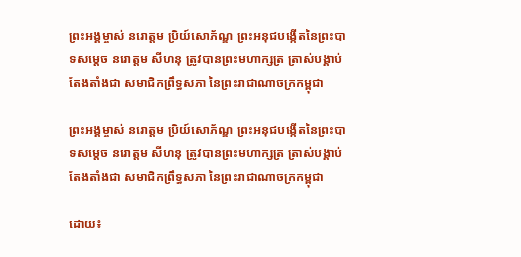ព្រះអង្គម្ចាស់ នរោត្តម ប្រិយ៍សោភ័ណ្ឌ ព្រះអនុជបង្កើតនៃព្រះបាទសម្តេច នរោត្តម សីហនុ ត្រូវបានព្រះមហាក្សត្រ ត្រាស់បង្គាប់តែងតាំងជា សមាជិកព្រឹទ្ធសភា នៃព្រះរាជាណាចក្រកម្ពុជា

ព្រះអង្គម្ចាស់ នរោត្តម ប្រិយ៍សោភ័ណ្ឌ ព្រះអនុជបង្កើតនៃព្រះបាទសម្តេច នរោត្តម សីហនុ ត្រូវបានព្រះមហាក្សត្រ ត្រាស់បង្គាប់តែងតាំងជា សមាជិកព្រឹទ្ធសភា នៃព្រះរាជាណាចក្រកម្ពុជា

ដោយ៖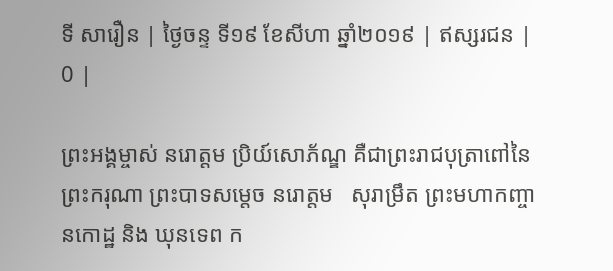ទី សារឿន | ថ្ងៃចន្ទ ទី១៩ ខែសីហា ឆ្នាំ២០១៩ | ឥស្សរជន | 0 |

ព្រះអង្គម្ចាស់ នរោត្តម ប្រិយ៍សោភ័ណ្ឌ គឺជាព្រះរាជបុត្រាពៅនៃ ព្រះករុណា ព្រះបាទសម្តេច នរោត្តម   សុរាម្រឹត ព្រះមហាកញ្ចានកោដ្ឋ និង ឃុនទេព ក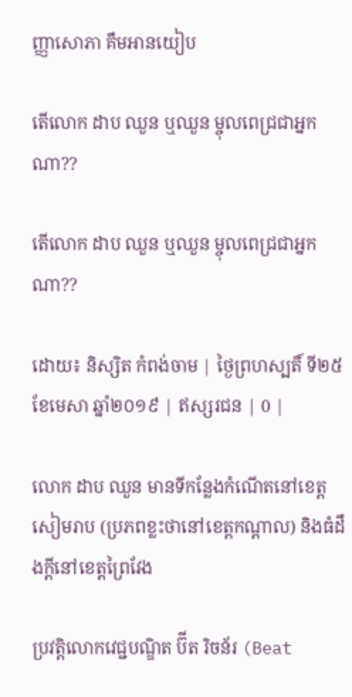ញ្ញាសោភា គឹមអានយៀប

តើលោក ដាប ឈួន ឬឈួន ម្ចុលពេជ្រជាអ្នកណា??

តើលោក ដាប ឈួន ឬឈួន ម្ចុលពេជ្រជាអ្នកណា??

ដោយ៖ និស្សិត កំពង់ចាម | ថ្ងៃព្រហស្បតិ៍ ទី២៥ ខែមេសា ឆ្នាំ២០១៩ | ឥស្សរជន | 0 |

លោក ដាប ឈួន មានទីកន្លែងកំណើតនៅខេត្ត សៀមរាប (ប្រភពខ្លះថានៅខេត្តកណ្តាល) និងធំដឹងក្តីនៅខេត្តព្រៃវែង

ប្រវត្តិលោកវេជ្ជបណ្ឌិត ប៊ីត រិចន័រ (Beat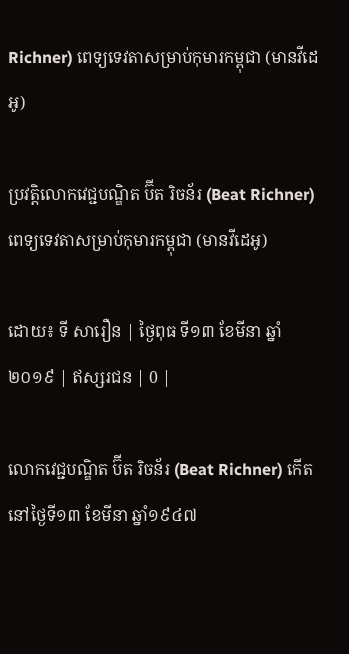Richner) ពេទ្យទេវតាសម្រាប់កុមារកម្ពុជា (មានវីដេអូ)

ប្រវត្តិលោកវេជ្ជបណ្ឌិត ប៊ីត រិចន័រ (Beat Richner) ពេទ្យទេវតាសម្រាប់កុមារកម្ពុជា (មានវីដេអូ)

ដោយ៖ ទី សារឿន | ថ្ងៃពុធ ទី១៣ ខែមីនា ឆ្នាំ២០១៩ | ឥស្សរជន | 0 |

លោកវេជ្ជបណ្ឌិត ប៊ីត រិចន័រ (Beat Richner) កើតនៅថ្ងៃទី១៣ ខែមីនា ឆ្នាំ១៩៤៧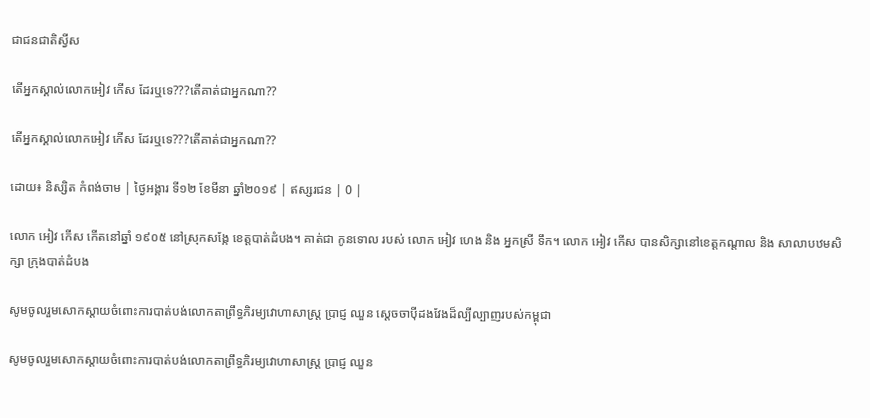ជាជនជាតិស្វីស

តើអ្នកស្គាល់លោកអៀវ កើស ដែរឬទេ???តើគាត់ជាអ្នកណា??

តើអ្នកស្គាល់លោកអៀវ កើស ដែរឬទេ???តើគាត់ជាអ្នកណា??

ដោយ៖ និស្សិត កំពង់ចាម | ថ្ងៃអង្គារ ទី១២ ខែមីនា ឆ្នាំ២០១៩ | ឥស្សរជន | 0 |

លោក អៀវ កើស កើតនៅឆ្នាំ ១៩០៥ នៅស្រុកសង្កែ ខេត្តបាត់ដំបង។ គាត់ជា កូនទោល របស់ លោក អៀវ ហេង និង អ្នកស្រី ទឹក។ លោក អៀវ កើស បានសិក្សានៅខេត្តកណ្តាល និង សាលាបឋមសិក្សា ក្រុងបាត់ដំបង

សូមចូលរួមសោកស្តាយចំពោះការបាត់បង់លោកតាព្រឹទ្ធភិរម្យវោហាសាស្រ្ត ប្រាជ្ញ ឈួន ស្តេចចាប៉ីដងវែងដ៏ល្បីល្បាញរបស់កម្ពុជា

សូមចូលរួមសោកស្តាយចំពោះការបាត់បង់លោកតាព្រឹទ្ធភិរម្យវោហាសាស្រ្ត ប្រាជ្ញ ឈួន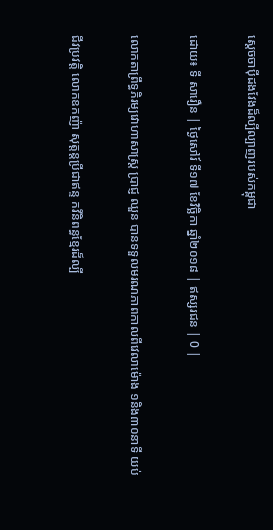ស្តេចចាប៉ីដងវែងដ៏ល្បីល្បាញរបស់កម្ពុជា

ដោយ៖ ទី សារឿន | ថ្ងៃសៅរ៍ ទី១៧ ខែវិច្ឆិកា ឆ្នាំ២០១៨ | ឥស្សរជន | 0 |

លោកតាព្រឹទ្ធភិរម្យវោហាសាស្រ្ត ប្រាជ្ញ ឈួន បានទទួលមរណភាពកាលពីវេលាម៉ោង ១និង៣០នាទី យប់

ជីវប្រវត្តិ លោកឧកញ៉ា សុត្តន្តប្រីជាឥន្ទ កវីនិពន្ធខ្មែរដ៏ល្បី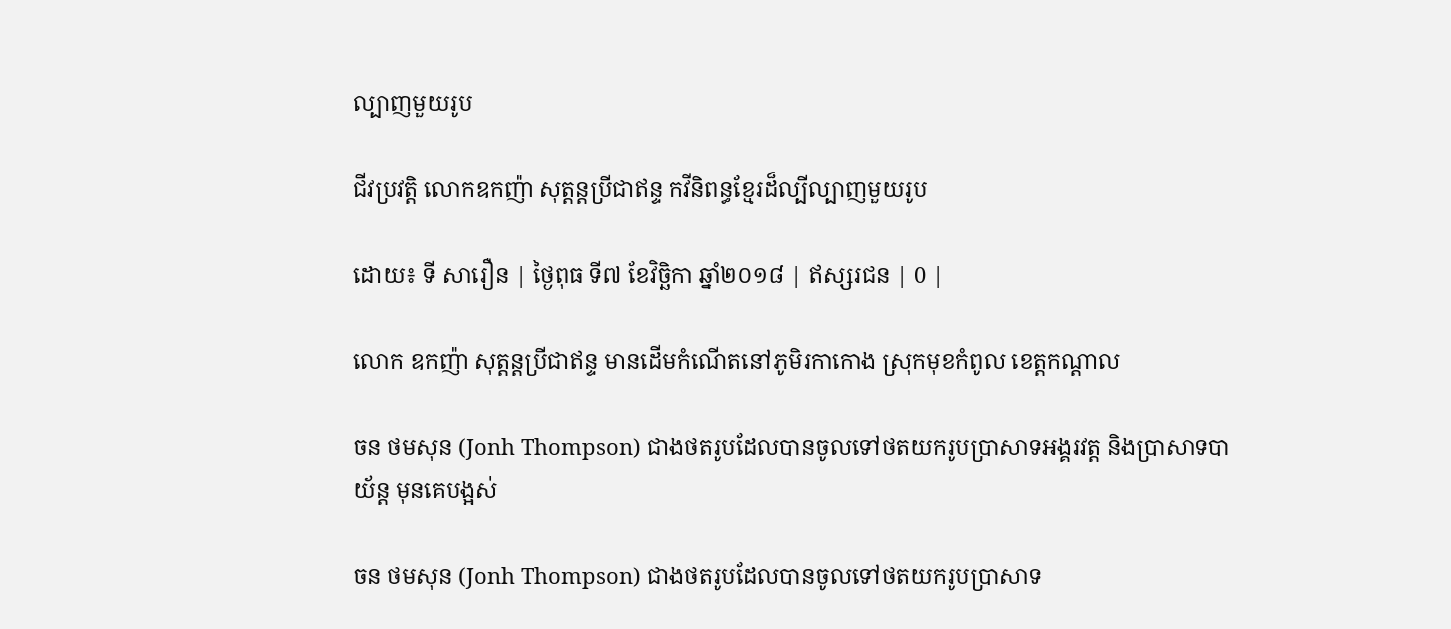ល្បាញមួយរូប

ជីវប្រវត្តិ លោកឧកញ៉ា សុត្តន្តប្រីជាឥន្ទ កវីនិពន្ធខ្មែរដ៏ល្បីល្បាញមួយរូប

ដោយ៖ ទី សារឿន | ថ្ងៃពុធ ទី៧ ខែវិច្ឆិកា ឆ្នាំ២០១៨ | ឥស្សរជន | 0 |

លោក ឧកញ៉ា សុត្តន្តប្រីជាឥន្ទ មានដើមកំណើតនៅភូមិរកាកោង ស្រុកមុខកំពូល ខេត្តកណ្ដាល

ចន ថមសុន (Jonh Thompson) ជាងថតរូបដែលបានចូលទៅថតយករូបប្រាសាទអង្គរវត្ត និងប្រាសាទបាយ័ន្ត មុនគេបង្អស់

ចន ថមសុន (Jonh Thompson) ជាងថតរូបដែលបានចូលទៅថតយករូបប្រាសាទ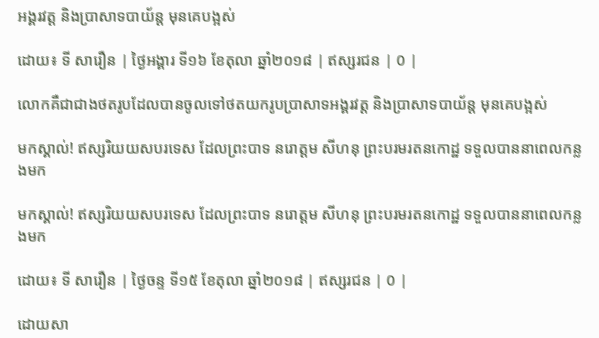អង្គរវត្ត និងប្រាសាទបាយ័ន្ត មុនគេបង្អស់

ដោយ៖ ទី សារឿន | ថ្ងៃអង្គារ ទី១៦ ខែតុលា ឆ្នាំ២០១៨ | ឥស្សរជន | 0 |

លោកគឺជាជាងថតរូបដែលបានចូលទៅថតយករូបប្រាសាទអង្គរវត្ត និងប្រាសាទបាយ័ន្ត មុនគេបង្អស់

មកស្គាល់! ឥស្សរិយយសបរទេស ដែលព្រះបាទ នរោត្តម សីហនុ ព្រះបរមរតនកោដ្ឋ ទទួលបាននាពេលកន្លងមក

មកស្គាល់! ឥស្សរិយយសបរទេស ដែលព្រះបាទ នរោត្តម សីហនុ ព្រះបរមរតនកោដ្ឋ ទទួលបាននាពេលកន្លងមក

ដោយ៖ ទី សារឿន | ថ្ងៃចន្ទ ទី១៥ ខែតុលា ឆ្នាំ២០១៨ | ឥស្សរជន | 0 |

ដោយសា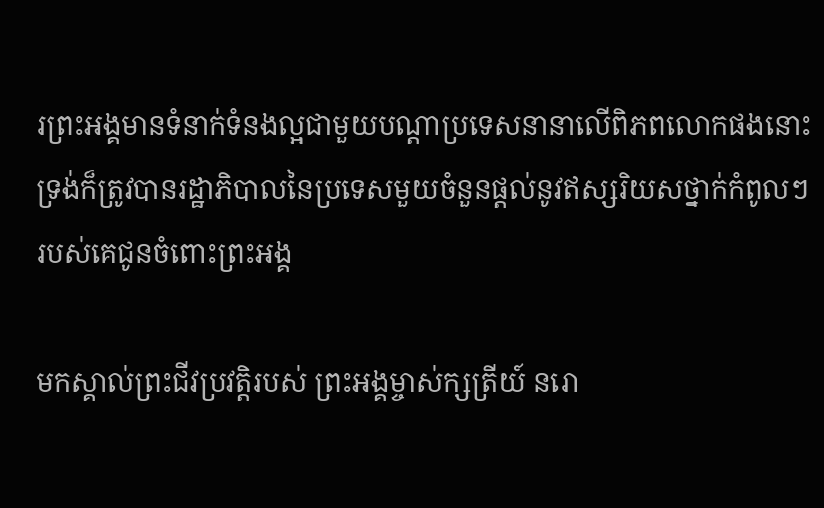រព្រះអង្គមានទំនាក់ទំនងល្អជាមួយបណ្ដាប្រទេសនានាលើពិភពលោកផងនោះ ទ្រង់ក៏ត្រូវបានរដ្ឋាភិបាលនៃប្រទេសមួយចំនួនផ្ដល់នូវឥស្សរិយសថ្នាក់កំពូលៗរបស់គេជូនចំពោះព្រះអង្គ

មកស្គាល់ព្រះជីវប្រវត្តិរបស់ ព្រះអង្គម្ចាស់ក្សត្រីយ៍ នរោ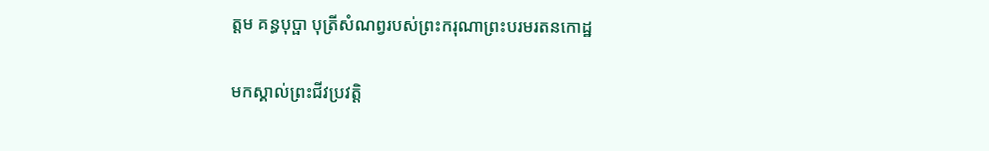ត្តម គន្ធបុប្ផា បុត្រីសំណព្វរបស់ព្រះករុណាព្រះបរមរតនកោដ្ឋ

មកស្គាល់ព្រះជីវប្រវត្តិ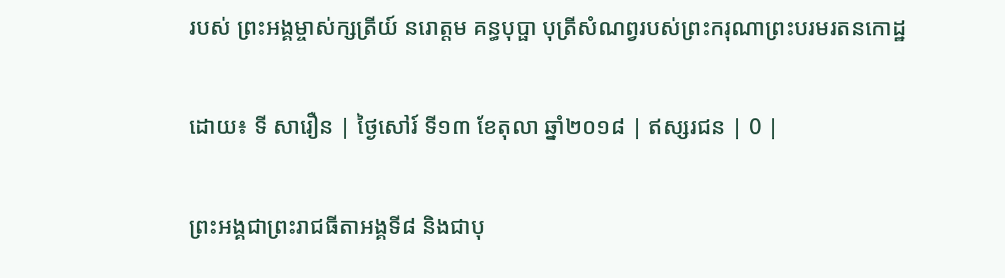របស់ ព្រះអង្គម្ចាស់ក្សត្រីយ៍ នរោត្តម គន្ធបុប្ផា បុត្រីសំណព្វរបស់ព្រះករុណាព្រះបរមរតនកោដ្ឋ

ដោយ៖ ទី សារឿន | ថ្ងៃសៅរ៍ ទី១៣ ខែតុលា ឆ្នាំ២០១៨ | ឥស្សរជន | 0 |

ព្រះអង្គជាព្រះរាជធីតាអង្គទី៨ និងជាបុ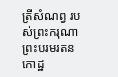ត្រីសំណព្វ របស់ព្រះករុណាព្រះបរមរតនកោដ្ឋ